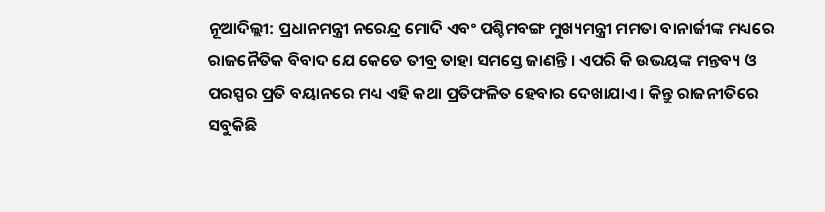ନୂଆଦିଲ୍ଲୀ: ପ୍ରଧାନମନ୍ତ୍ରୀ ନରେନ୍ଦ୍ର ମୋଦି ଏବଂ ପଶ୍ଚିମବଙ୍ଗ ମୁଖ୍ୟମନ୍ତ୍ରୀ ମମତା ବାନାର୍ଜୀଙ୍କ ମଧ୍ୟରେ ରାଜନୈତିକ ବିବାଦ ଯେ କେତେ ତୀବ୍ର ତାହା ସମସ୍ତେ ଜାଣନ୍ତି । ଏପରି କି ଉଭୟଙ୍କ ମନ୍ତବ୍ୟ ଓ ପରସ୍ପର ପ୍ରତି ବୟାନରେ ମଧ୍ୟ ଏହି କଥା ପ୍ରତିଫଳିତ ହେବାର ଦେଖାଯାଏ । କିନ୍ତୁ ରାଜନୀତିରେ ସବୁକିଛି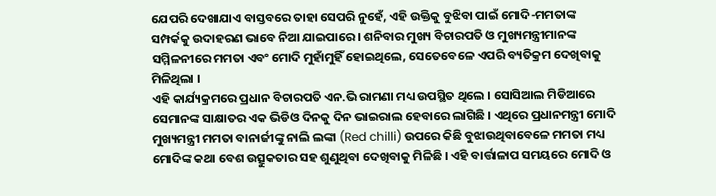ଯେପରି ଦେଖାଯାଏ ବାସ୍ତବରେ ତାହା ସେପରି ନୁହେଁ, ଏହି ଉକ୍ତିକୁ ବୁଝିବା ପାଇଁ ମୋଦି-ମମତାଙ୍କ ସମ୍ପର୍କକୁ ଉଦାହରଣ ଭାବେ ନିଆ ଯାଇପାରେ । ଶନିବାର ମୁଖ୍ୟ ବିଚାରପତି ଓ ମୁଖ୍ୟମନ୍ତ୍ରୀମାନଙ୍କ ସମ୍ମିଳନୀରେ ମମତା ଏବଂ ମୋଦି ମୁହାଁମୁହିଁ ହୋଇଥିଲେ, ସେତେବେଳେ ଏପରି ବ୍ୟତିକ୍ରମ ଦେଖିବାକୁ ମିଳିଥିଲା ।
ଏହି କାର୍ଯ୍ୟକ୍ରମରେ ପ୍ରଧାନ ବିଚାରପତି ଏନ.ଭି ରାମଣା ମଧ୍ୟ ଉପସ୍ଥିତ ଥିଲେ । ସୋସିଆଲ ମିଡିଆରେ ସେମାନଙ୍କ ସାକ୍ଷାତର ଏକ ଭିଡିଓ ଦିନକୁ ଦିନ ଭାଇରାଲ ହେବାରେ ଲାଗିଛି । ଏଥିରେ ପ୍ରଧାନମନ୍ତ୍ରୀ ମୋଦି ମୁଖ୍ୟମନ୍ତ୍ରୀ ମମତା ବାନାର୍ଜୀଙ୍କୁ ନାଲି ଲଙ୍କା (Red chilli) ଉପରେ କିଛି ବୁଝାଉଥିବାବେଳେ ମମତା ମଧ୍ୟ ମୋଦିଙ୍କ କଥା ବେଶ ଉତ୍ସୁକତାର ସହ ଶୁଣୁଥିବା ଦେଖିବାକୁ ମିଳିଛି । ଏହି ବାର୍ତ୍ତାଳାପ ସମୟରେ ମୋଦି ଓ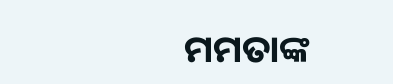ମମତାଙ୍କ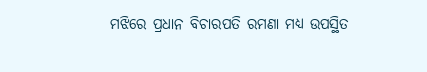ମଝିରେ ପ୍ରଧାନ ବିଚାରପତି ରମଣା ମଧ୍ୟ ଉପସ୍ଥିତ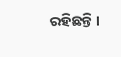ରହିଛନ୍ତି ।